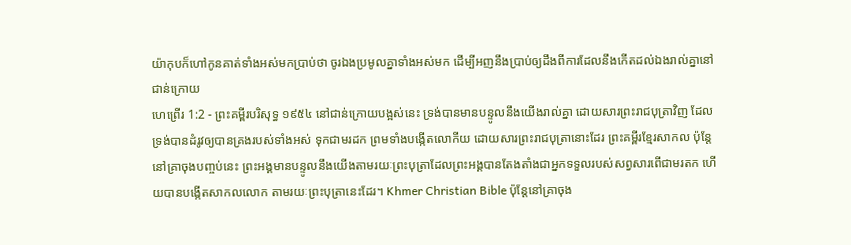យ៉ាកុបក៏ហៅកូនគាត់ទាំងអស់មកប្រាប់ថា ចូរឯងប្រមូលគ្នាទាំងអស់មក ដើម្បីអញនឹងប្រាប់ឲ្យដឹងពីការដែលនឹងកើតដល់ឯងរាល់គ្នានៅជាន់ក្រោយ
ហេព្រើរ 1:2 - ព្រះគម្ពីរបរិសុទ្ធ ១៩៥៤ នៅជាន់ក្រោយបង្អស់នេះ ទ្រង់បានមានបន្ទូលនឹងយើងរាល់គ្នា ដោយសារព្រះរាជបុត្រាវិញ ដែលទ្រង់បានដំរូវឲ្យបានគ្រងរបស់ទាំងអស់ ទុកជាមរដក ព្រមទាំងបង្កើតលោកីយ ដោយសារព្រះរាជបុត្រានោះដែរ ព្រះគម្ពីរខ្មែរសាកល ប៉ុន្តែនៅគ្រាចុងបញ្ចប់នេះ ព្រះអង្គមានបន្ទូលនឹងយើងតាមរយៈព្រះបុត្រាដែលព្រះអង្គបានតែងតាំងជាអ្នកទទួលរបស់សព្វសារពើជាមរតក ហើយបានបង្កើតសាកលលោក តាមរយៈព្រះបុត្រានេះដែរ។ Khmer Christian Bible ប៉ុន្ដែនៅគ្រាចុង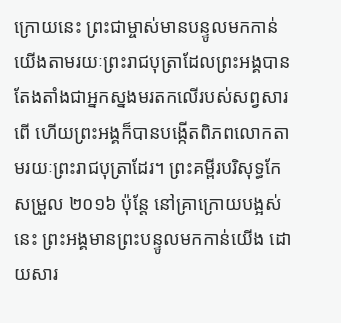ក្រោយនេះ ព្រះជាម្ចាស់មានបន្ទូលមកកាន់យើងតាមរយៈព្រះរាជបុត្រាដែលព្រះអង្គបានតែងតាំងជាអ្នកស្នងមរតកលើរបស់សព្វសារពើ ហើយព្រះអង្គក៏បានបង្កើតពិភពលោកតាមរយៈព្រះរាជបុត្រាដែរ។ ព្រះគម្ពីរបរិសុទ្ធកែសម្រួល ២០១៦ ប៉ុន្តែ នៅគ្រាក្រោយបង្អស់នេះ ព្រះអង្គមានព្រះបន្ទូលមកកាន់យើង ដោយសារ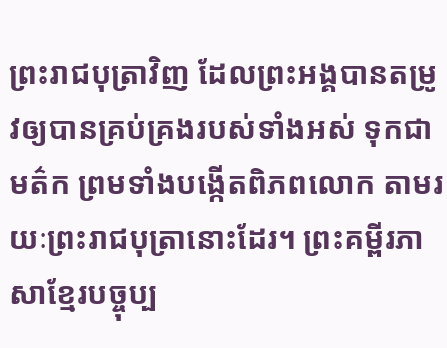ព្រះរាជបុត្រាវិញ ដែលព្រះអង្គបានតម្រូវឲ្យបានគ្រប់គ្រងរបស់ទាំងអស់ ទុកជាមត៌ក ព្រមទាំងបង្កើតពិភពលោក តាមរយៈព្រះរាជបុត្រានោះដែរ។ ព្រះគម្ពីរភាសាខ្មែរបច្ចុប្ប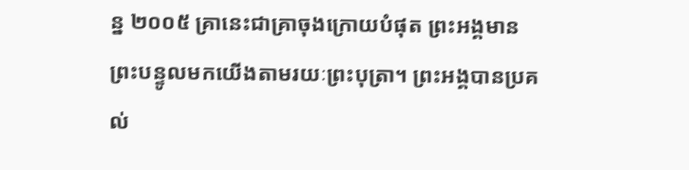ន្ន ២០០៥ គ្រានេះជាគ្រាចុងក្រោយបំផុត ព្រះអង្គមានព្រះបន្ទូលមកយើងតាមរយៈព្រះបុត្រា។ ព្រះអង្គបានប្រគល់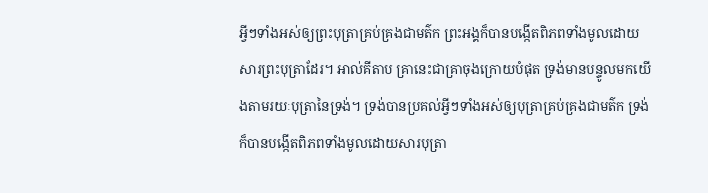អ្វីៗទាំងអស់ឲ្យព្រះបុត្រាគ្រប់គ្រងជាមត៌ក ព្រះអង្គក៏បានបង្កើតពិភពទាំងមូលដោយសារព្រះបុត្រាដែរ។ អាល់គីតាប គ្រានេះជាគ្រាចុងក្រោយបំផុត ទ្រង់មានបន្ទូលមកយើងតាមរយៈបុត្រានៃទ្រង់។ ទ្រង់បានប្រគល់អ្វីៗទាំងអស់ឲ្យបុត្រាគ្រប់គ្រងជាមត៌ក ទ្រង់ក៏បានបង្កើតពិភពទាំងមូលដោយសារបុត្រា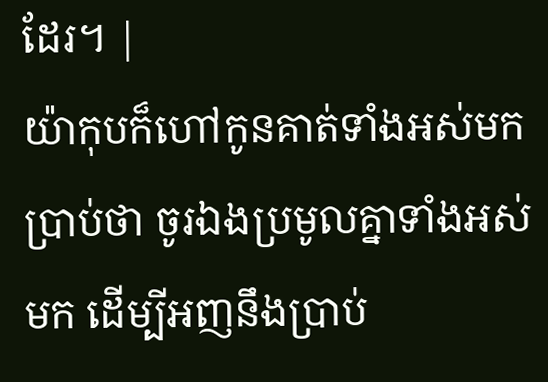ដែរ។ |
យ៉ាកុបក៏ហៅកូនគាត់ទាំងអស់មកប្រាប់ថា ចូរឯងប្រមូលគ្នាទាំងអស់មក ដើម្បីអញនឹងប្រាប់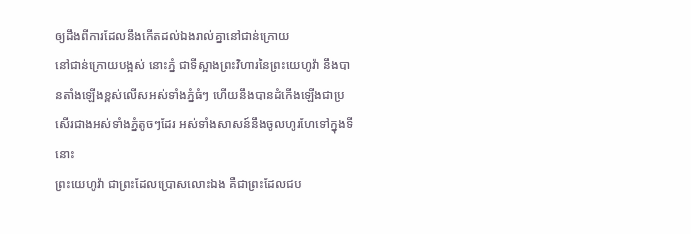ឲ្យដឹងពីការដែលនឹងកើតដល់ឯងរាល់គ្នានៅជាន់ក្រោយ
នៅជាន់ក្រោយបង្អស់ នោះភ្នំ ជាទីស្អាងព្រះវិហារនៃព្រះយេហូវ៉ា នឹងបានតាំងឡើងខ្ពស់លើសអស់ទាំងភ្នំធំៗ ហើយនឹងបានដំកើងឡើងជាប្រសើរជាងអស់ទាំងភ្នំតូចៗដែរ អស់ទាំងសាសន៍នឹងចូលហូរហែទៅក្នុងទីនោះ
ព្រះយេហូវ៉ា ជាព្រះដែលប្រោសលោះឯង គឺជាព្រះដែលជប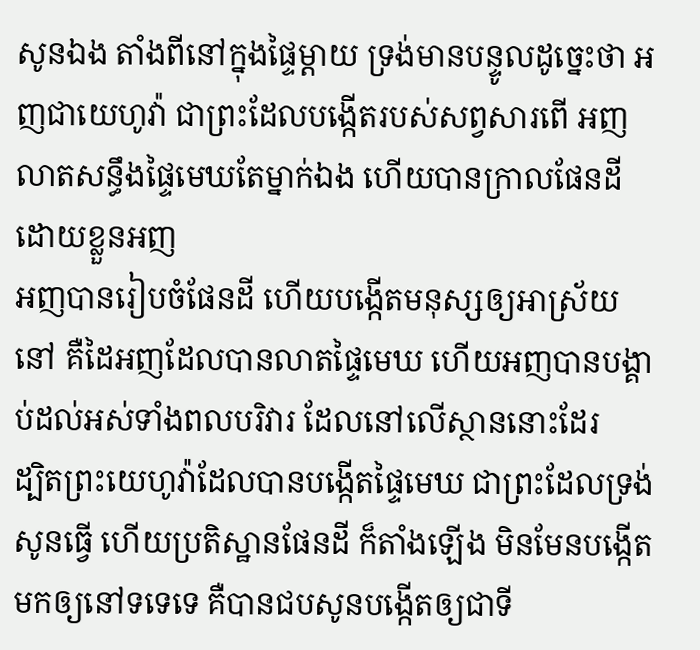សូនឯង តាំងពីនៅក្នុងផ្ទៃម្តាយ ទ្រង់មានបន្ទូលដូច្នេះថា អញជាយេហូវ៉ា ជាព្រះដែលបង្កើតរបស់សព្វសារពើ អញលាតសន្ធឹងផ្ទៃមេឃតែម្នាក់ឯង ហើយបានក្រាលផែនដីដោយខ្លួនអញ
អញបានរៀបចំផែនដី ហើយបង្កើតមនុស្សឲ្យអាស្រ័យនៅ គឺដៃអញដែលបានលាតផ្ទៃមេឃ ហើយអញបានបង្គាប់ដល់អស់ទាំងពលបរិវារ ដែលនៅលើស្ថាននោះដែរ
ដ្បិតព្រះយេហូវ៉ាដែលបានបង្កើតផ្ទៃមេឃ ជាព្រះដែលទ្រង់សូនធ្វើ ហើយប្រតិស្ឋានផែនដី ក៏តាំងឡើង មិនមែនបង្កើតមកឲ្យនៅទទេទេ គឺបានជបសូនបង្កើតឲ្យជាទី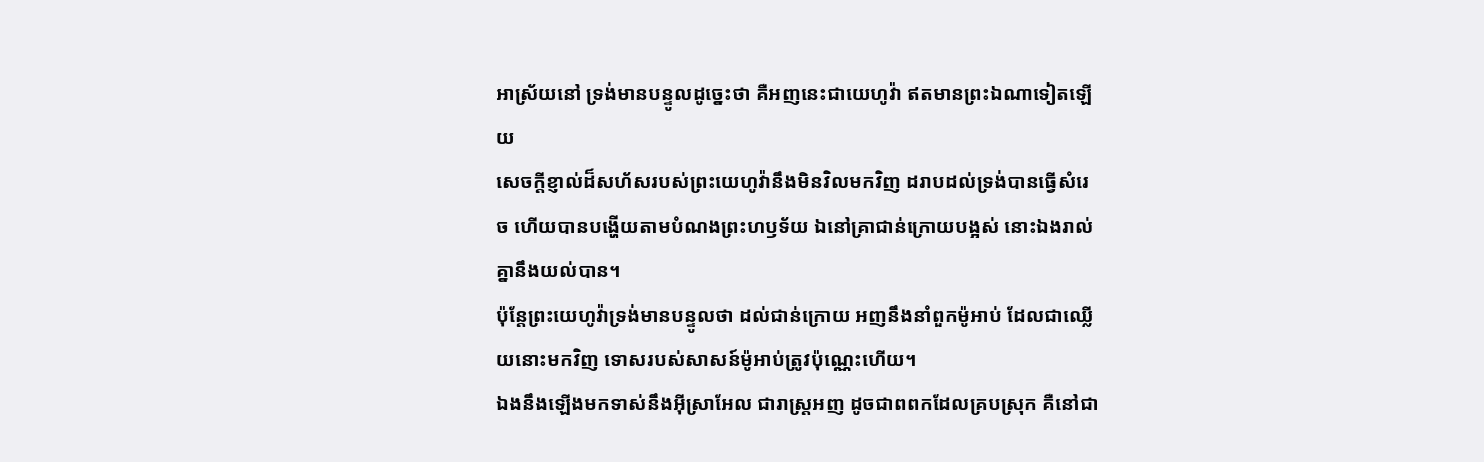អាស្រ័យនៅ ទ្រង់មានបន្ទូលដូច្នេះថា គឺអញនេះជាយេហូវ៉ា ឥតមានព្រះឯណាទៀតឡើយ
សេចក្ដីខ្ញាល់ដ៏សហ័សរបស់ព្រះយេហូវ៉ានឹងមិនវិលមកវិញ ដរាបដល់ទ្រង់បានធ្វើសំរេច ហើយបានបង្ហើយតាមបំណងព្រះហឫទ័យ ឯនៅគ្រាជាន់ក្រោយបង្អស់ នោះឯងរាល់គ្នានឹងយល់បាន។
ប៉ុន្តែព្រះយេហូវ៉ាទ្រង់មានបន្ទូលថា ដល់ជាន់ក្រោយ អញនឹងនាំពួកម៉ូអាប់ ដែលជាឈ្លើយនោះមកវិញ ទោសរបស់សាសន៍ម៉ូអាប់ត្រូវប៉ុណ្ណេះហើយ។
ឯងនឹងឡើងមកទាស់នឹងអ៊ីស្រាអែល ជារាស្ត្រអញ ដូចជាពពកដែលគ្របស្រុក គឺនៅជា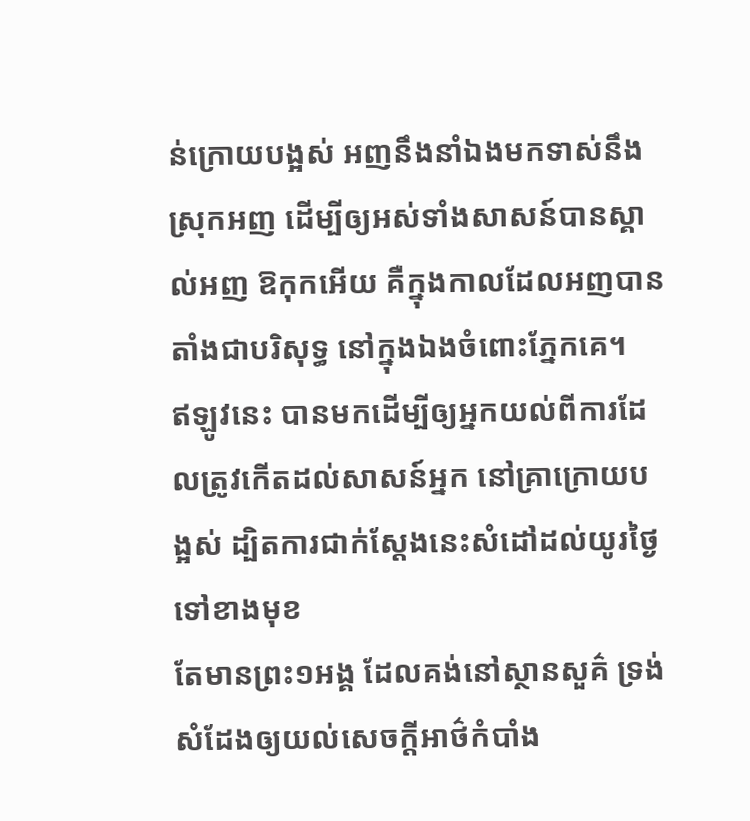ន់ក្រោយបង្អស់ អញនឹងនាំឯងមកទាស់នឹងស្រុកអញ ដើម្បីឲ្យអស់ទាំងសាសន៍បានស្គាល់អញ ឱកុកអើយ គឺក្នុងកាលដែលអញបានតាំងជាបរិសុទ្ធ នៅក្នុងឯងចំពោះភ្នែកគេ។
ឥឡូវនេះ បានមកដើម្បីឲ្យអ្នកយល់ពីការដែលត្រូវកើតដល់សាសន៍អ្នក នៅគ្រាក្រោយបង្អស់ ដ្បិតការជាក់ស្តែងនេះសំដៅដល់យូរថ្ងៃទៅខាងមុខ
តែមានព្រះ១អង្គ ដែលគង់នៅស្ថានសួគ៌ ទ្រង់សំដែងឲ្យយល់សេចក្ដីអាថ៌កំបាំង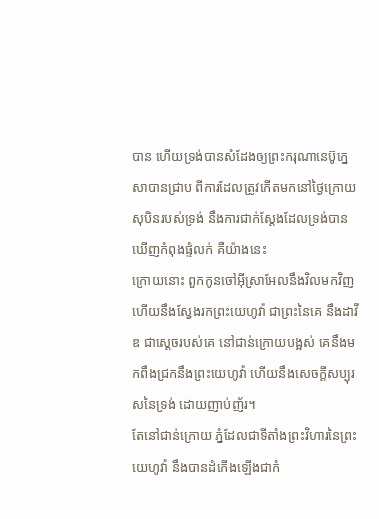បាន ហើយទ្រង់បានសំដែងឲ្យព្រះករុណានេប៊ូក្នេសាបានជ្រាប ពីការដែលត្រូវកើតមកនៅថ្ងៃក្រោយ សុបិនរបស់ទ្រង់ នឹងការជាក់ស្តែងដែលទ្រង់បានឃើញកំពុងផ្ទំលក់ គឺយ៉ាងនេះ
ក្រោយនោះ ពួកកូនចៅអ៊ីស្រាអែលនឹងវិលមកវិញ ហើយនឹងស្វែងរកព្រះយេហូវ៉ា ជាព្រះនៃគេ នឹងដាវីឌ ជាស្តេចរបស់គេ នៅជាន់ក្រោយបង្អស់ គេនឹងមកពឹងជ្រកនឹងព្រះយេហូវ៉ា ហើយនឹងសេចក្ដីសប្បុរសនៃទ្រង់ ដោយញាប់ញ័រ។
តែនៅជាន់ក្រោយ ភ្នំដែលជាទីតាំងព្រះវិហារនៃព្រះយេហូវ៉ា នឹងបានដំកើងឡើងជាកំ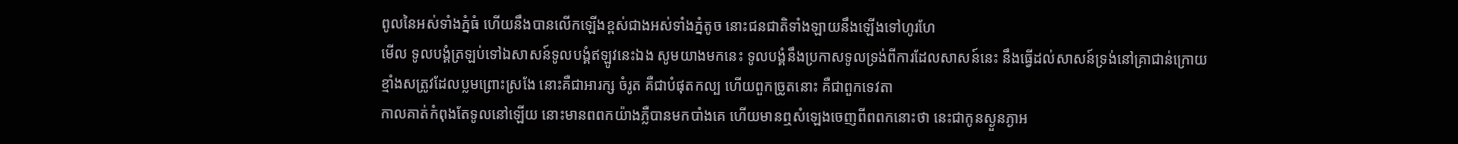ពូលនៃអស់ទាំងភ្នំធំ ហើយនឹងបានលើកឡើងខ្ពស់ជាងអស់ទាំងភ្នំតូច នោះជនជាតិទាំងឡាយនឹងឡើងទៅហូរហែ
មើល ទូលបង្គំត្រឡប់ទៅឯសាសន៍ទូលបង្គំឥឡូវនេះឯង សូមយាងមកនេះ ទូលបង្គំនឹងប្រកាសទូលទ្រង់ពីការដែលសាសន៍នេះ នឹងធ្វើដល់សាសន៍ទ្រង់នៅគ្រាជាន់ក្រោយ
ខ្មាំងសត្រូវដែលប្លមព្រោះស្រងែ នោះគឺជាអារក្ស ចំរូត គឺជាបំផុតកល្ប ហើយពួកច្រូតនោះ គឺជាពួកទេវតា
កាលគាត់កំពុងតែទូលនៅឡើយ នោះមានពពកយ៉ាងភ្លឺបានមកបាំងគេ ហើយមានឮសំឡេងចេញពីពពកនោះថា នេះជាកូនស្ងួនភ្ងាអ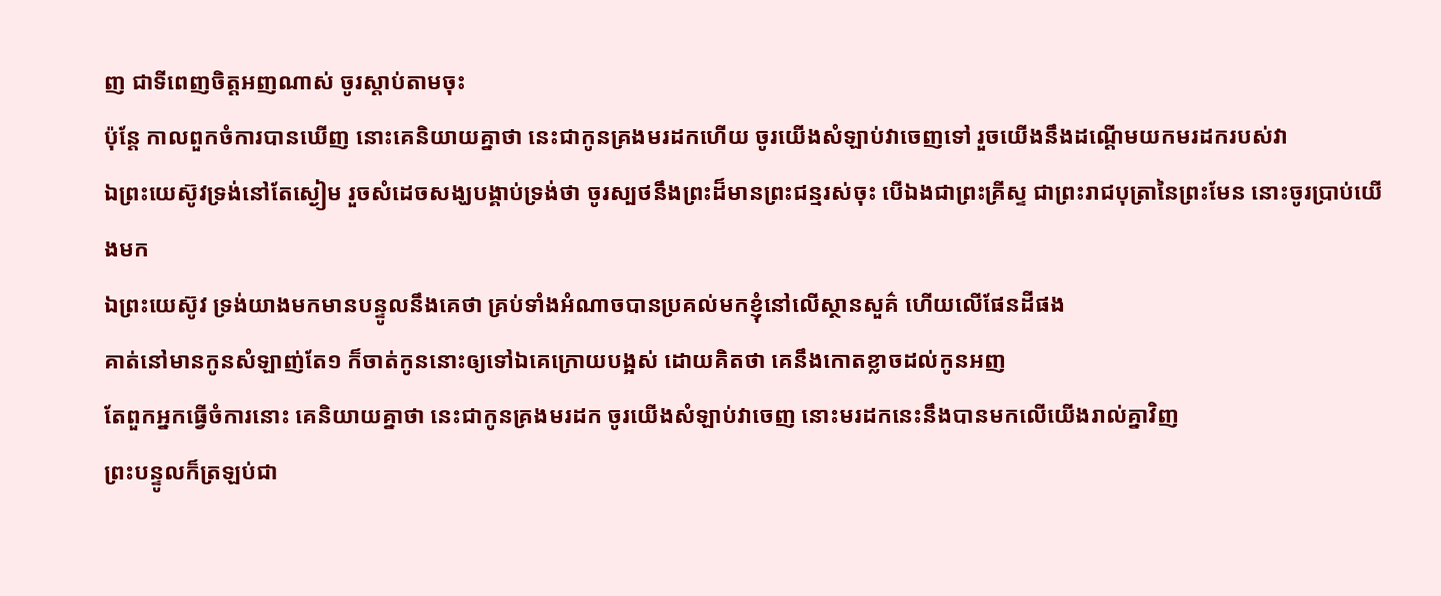ញ ជាទីពេញចិត្តអញណាស់ ចូរស្តាប់តាមចុះ
ប៉ុន្តែ កាលពួកចំការបានឃើញ នោះគេនិយាយគ្នាថា នេះជាកូនគ្រងមរដកហើយ ចូរយើងសំឡាប់វាចេញទៅ រួចយើងនឹងដណ្តើមយកមរដករបស់វា
ឯព្រះយេស៊ូវទ្រង់នៅតែស្ងៀម រួចសំដេចសង្ឃបង្គាប់ទ្រង់ថា ចូរស្បថនឹងព្រះដ៏មានព្រះជន្មរស់ចុះ បើឯងជាព្រះគ្រីស្ទ ជាព្រះរាជបុត្រានៃព្រះមែន នោះចូរប្រាប់យើងមក
ឯព្រះយេស៊ូវ ទ្រង់យាងមកមានបន្ទូលនឹងគេថា គ្រប់ទាំងអំណាចបានប្រគល់មកខ្ញុំនៅលើស្ថានសួគ៌ ហើយលើផែនដីផង
គាត់នៅមានកូនសំឡាញ់តែ១ ក៏ចាត់កូននោះឲ្យទៅឯគេក្រោយបង្អស់ ដោយគិតថា គេនឹងកោតខ្លាចដល់កូនអញ
តែពួកអ្នកធ្វើចំការនោះ គេនិយាយគ្នាថា នេះជាកូនគ្រងមរដក ចូរយើងសំឡាប់វាចេញ នោះមរដកនេះនឹងបានមកលើយើងរាល់គ្នាវិញ
ព្រះបន្ទូលក៏ត្រឡប់ជា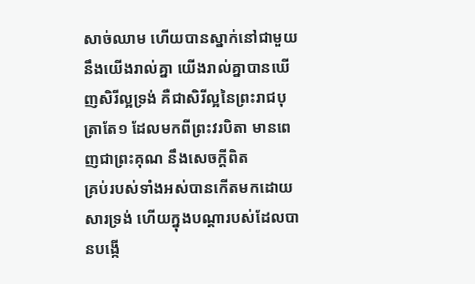សាច់ឈាម ហើយបានស្នាក់នៅជាមួយនឹងយើងរាល់គ្នា យើងរាល់គ្នាបានឃើញសិរីល្អទ្រង់ គឺជាសិរីល្អនៃព្រះរាជបុត្រាតែ១ ដែលមកពីព្រះវរបិតា មានពេញជាព្រះគុណ នឹងសេចក្ដីពិត
គ្រប់របស់ទាំងអស់បានកើតមកដោយសារទ្រង់ ហើយក្នុងបណ្តារបស់ដែលបានបង្កើ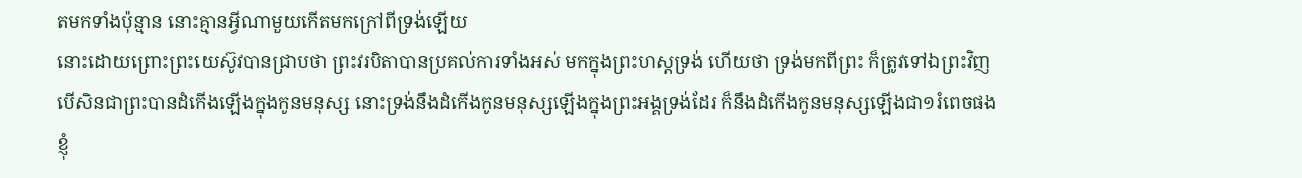តមកទាំងប៉ុន្មាន នោះគ្មានអ្វីណាមួយកើតមកក្រៅពីទ្រង់ឡើយ
នោះដោយព្រោះព្រះយេស៊ូវបានជ្រាបថា ព្រះវរបិតាបានប្រគល់ការទាំងអស់ មកក្នុងព្រះហស្តទ្រង់ ហើយថា ទ្រង់មកពីព្រះ ក៏ត្រូវទៅឯព្រះវិញ
បើសិនជាព្រះបានដំកើងឡើងក្នុងកូនមនុស្ស នោះទ្រង់នឹងដំកើងកូនមនុស្សឡើងក្នុងព្រះអង្គទ្រង់ដែរ ក៏នឹងដំកើងកូនមនុស្សឡើងជា១រំពេចផង
ខ្ញុំ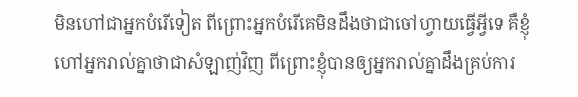មិនហៅជាអ្នកបំរើទៀត ពីព្រោះអ្នកបំរើគេមិនដឹងថាជាចៅហ្វាយធ្វើអ្វីទេ គឺខ្ញុំហៅអ្នករាល់គ្នាថាជាសំឡាញ់វិញ ពីព្រោះខ្ញុំបានឲ្យអ្នករាល់គ្នាដឹងគ្រប់ការ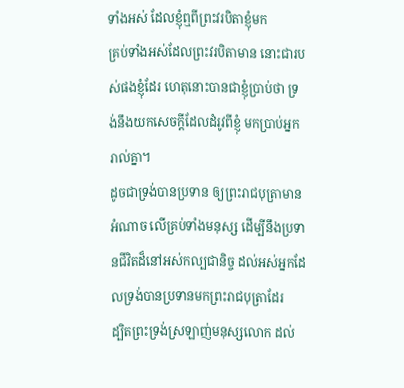ទាំងអស់ ដែលខ្ញុំឮពីព្រះវរបិតាខ្ញុំមក
គ្រប់ទាំងអស់ដែលព្រះវរបិតាមាន នោះជារបស់ផងខ្ញុំដែរ ហេតុនោះបានជាខ្ញុំប្រាប់ថា ទ្រង់នឹងយកសេចក្ដីដែលដំរូវពីខ្ញុំ មកប្រាប់អ្នករាល់គ្នា។
ដូចជាទ្រង់បានប្រទាន ឲ្យព្រះរាជបុត្រាមានអំណាច លើគ្រប់ទាំងមនុស្ស ដើម្បីនឹងប្រទានជីវិតដ៏នៅអស់កល្បជានិច្ច ដល់អស់អ្នកដែលទ្រង់បានប្រទានមកព្រះរាជបុត្រាដែរ
ដ្បិតព្រះទ្រង់ស្រឡាញ់មនុស្សលោក ដល់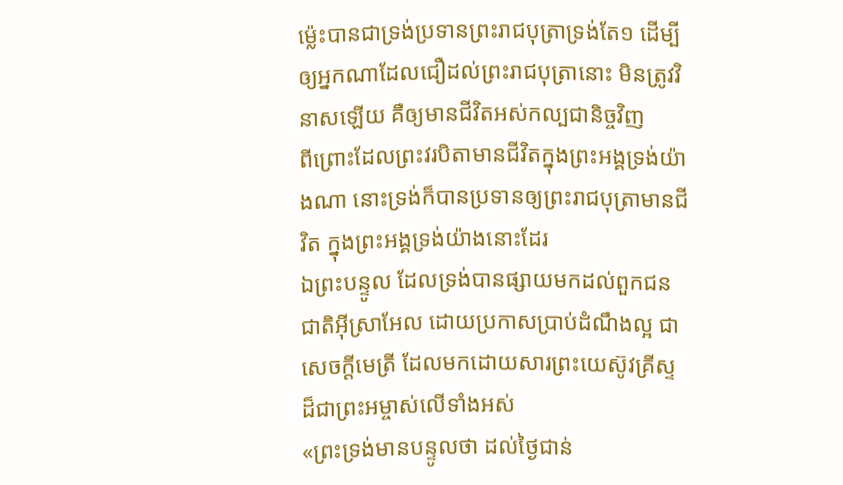ម៉្លេះបានជាទ្រង់ប្រទានព្រះរាជបុត្រាទ្រង់តែ១ ដើម្បីឲ្យអ្នកណាដែលជឿដល់ព្រះរាជបុត្រានោះ មិនត្រូវវិនាសឡើយ គឺឲ្យមានជីវិតអស់កល្បជានិច្ចវិញ
ពីព្រោះដែលព្រះវរបិតាមានជីវិតក្នុងព្រះអង្គទ្រង់យ៉ាងណា នោះទ្រង់ក៏បានប្រទានឲ្យព្រះរាជបុត្រាមានជីវិត ក្នុងព្រះអង្គទ្រង់យ៉ាងនោះដែរ
ឯព្រះបន្ទូល ដែលទ្រង់បានផ្សាយមកដល់ពួកជនជាតិអ៊ីស្រាអែល ដោយប្រកាសប្រាប់ដំណឹងល្អ ជាសេចក្ដីមេត្រី ដែលមកដោយសារព្រះយេស៊ូវគ្រីស្ទ ដ៏ជាព្រះអម្ចាស់លើទាំងអស់
«ព្រះទ្រង់មានបន្ទូលថា ដល់ថ្ងៃជាន់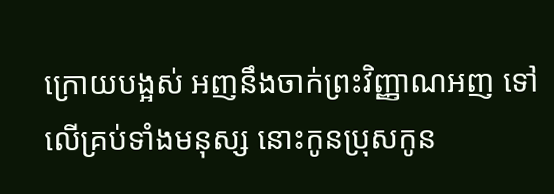ក្រោយបង្អស់ អញនឹងចាក់ព្រះវិញ្ញាណអញ ទៅលើគ្រប់ទាំងមនុស្ស នោះកូនប្រុសកូន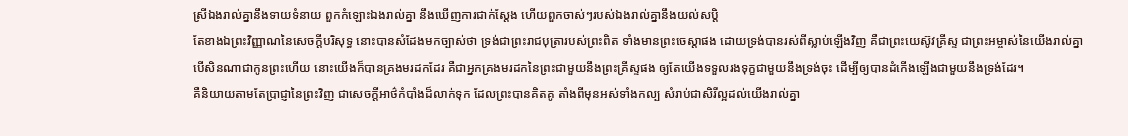ស្រីឯងរាល់គ្នានឹងទាយទំនាយ ពួកកំឡោះឯងរាល់គ្នា នឹងឃើញការជាក់ស្តែង ហើយពួកចាស់ៗរបស់ឯងរាល់គ្នានឹងយល់សប្តិ
តែខាងឯព្រះវិញ្ញាណនៃសេចក្ដីបរិសុទ្ធ នោះបានសំដែងមកច្បាស់ថា ទ្រង់ជាព្រះរាជបុត្រារបស់ព្រះពិត ទាំងមានព្រះចេស្តាផង ដោយទ្រង់បានរស់ពីស្លាប់ឡើងវិញ គឺជាព្រះយេស៊ូវគ្រីស្ទ ជាព្រះអម្ចាស់នៃយើងរាល់គ្នា
បើសិនណាជាកូនព្រះហើយ នោះយើងក៏បានគ្រងមរដកដែរ គឺជាអ្នកគ្រងមរដកនៃព្រះជាមួយនឹងព្រះគ្រីស្ទផង ឲ្យតែយើងទទួលរងទុក្ខជាមួយនឹងទ្រង់ចុះ ដើម្បីឲ្យបានដំកើងឡើងជាមួយនឹងទ្រង់ដែរ។
គឺនិយាយតាមតែប្រាជ្ញានៃព្រះវិញ ជាសេចក្ដីអាថ៌កំបាំងដ៏លាក់ទុក ដែលព្រះបានគិតគូ តាំងពីមុនអស់ទាំងកល្ប សំរាប់ជាសិរីល្អដល់យើងរាល់គ្នា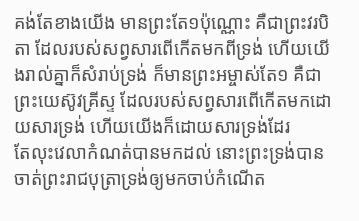គង់តែខាងយើង មានព្រះតែ១ប៉ុណ្ណោះ គឺជាព្រះវរបិតា ដែលរបស់សព្វសារពើកើតមកពីទ្រង់ ហើយយើងរាល់គ្នាក៏សំរាប់ទ្រង់ ក៏មានព្រះអម្ចាស់តែ១ គឺជាព្រះយេស៊ូវគ្រីស្ទ ដែលរបស់សព្វសារពើកើតមកដោយសារទ្រង់ ហើយយើងក៏ដោយសារទ្រង់ដែរ
តែលុះវេលាកំណត់បានមកដល់ នោះព្រះទ្រង់បានចាត់ព្រះរាជបុត្រាទ្រង់ឲ្យមកចាប់កំណើត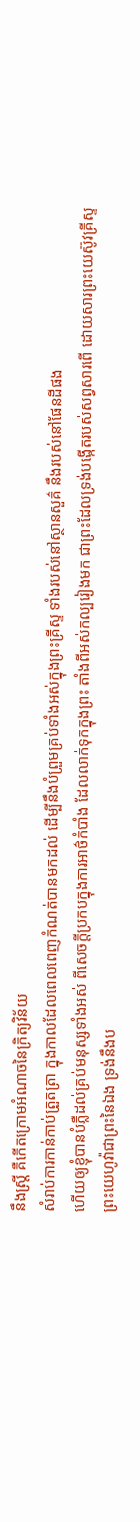នឹងស្ត្រី គឺកើតក្រោមអំណាចនៃក្រិត្យវិន័យ
សំរាប់ការកាន់កាប់ត្រួតត្រា ក្នុងកាលដែលពេលពេញកំណត់បានមកដល់ ដើម្បីនឹងបំព្រួមគ្រប់ទាំងអស់ក្នុងព្រះគ្រីស្ទ ទាំងរបស់នៅស្ថានសួគ៌ នឹងរបស់នៅផែនដីផង
ហើយឲ្យខ្ញុំបានបំភ្លឺដល់គ្រប់មនុស្សទាំងអស់ ពីសេចក្ដីប្រកបក្នុងការអាថ៌កំបាំង ដែលលាក់ទុកក្នុងព្រះ តាំងពីអស់កល្បរៀងមក ជាព្រះដែលទ្រង់បង្កើតរបស់សព្វសារពើ ដោយសារព្រះយេស៊ូវគ្រីស្ទ
ព្រះយេហូវ៉ាជាព្រះនៃឯង ទ្រង់នឹងប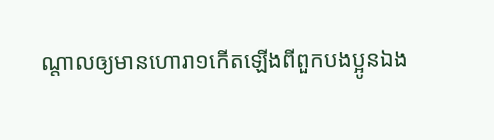ណ្តាលឲ្យមានហោរា១កើតឡើងពីពួកបងប្អូនឯង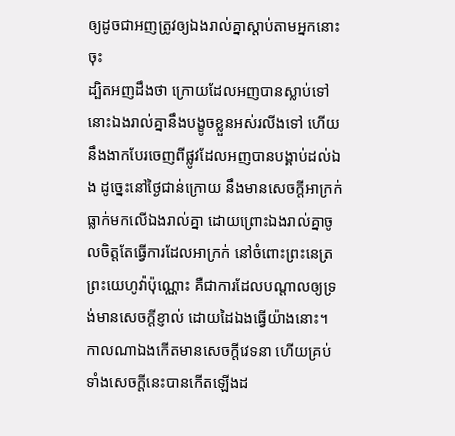ឲ្យដូចជាអញត្រូវឲ្យឯងរាល់គ្នាស្តាប់តាមអ្នកនោះចុះ
ដ្បិតអញដឹងថា ក្រោយដែលអញបានស្លាប់ទៅ នោះឯងរាល់គ្នានឹងបង្ខូចខ្លួនអស់រលីងទៅ ហើយនឹងងាកបែរចេញពីផ្លូវដែលអញបានបង្គាប់ដល់ឯង ដូច្នេះនៅថ្ងៃជាន់ក្រោយ នឹងមានសេចក្ដីអាក្រក់ធ្លាក់មកលើឯងរាល់គ្នា ដោយព្រោះឯងរាល់គ្នាចូលចិត្តតែធ្វើការដែលអាក្រក់ នៅចំពោះព្រះនេត្រព្រះយេហូវ៉ាប៉ុណ្ណោះ គឺជាការដែលបណ្តាលឲ្យទ្រង់មានសេចក្ដីខ្ញាល់ ដោយដៃឯងធ្វើយ៉ាងនោះ។
កាលណាឯងកើតមានសេចក្ដីវេទនា ហើយគ្រប់ទាំងសេចក្ដីនេះបានកើតឡើងដ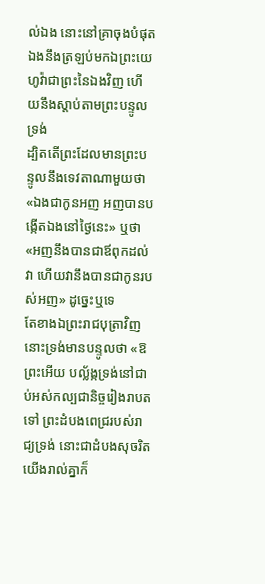ល់ឯង នោះនៅគ្រាចុងបំផុត ឯងនឹងត្រឡប់មកឯព្រះយេហូវ៉ាជាព្រះនៃឯងវិញ ហើយនឹងស្តាប់តាមព្រះបន្ទូលទ្រង់
ដ្បិតតើព្រះដែលមានព្រះបន្ទូលនឹងទេវតាណាមួយថា «ឯងជាកូនអញ អញបានបង្កើតឯងនៅថ្ងៃនេះ» ឬថា «អញនឹងបានជាឪពុកដល់វា ហើយវានឹងបានជាកូនរបស់អញ» ដូច្នេះឬទេ
តែខាងឯព្រះរាជបុត្រាវិញ នោះទ្រង់មានបន្ទូលថា «ឱព្រះអើយ បល្ល័ង្កទ្រង់នៅជាប់អស់កល្បជានិច្ចរៀងរាបតទៅ ព្រះដំបងពេជ្ររបស់រាជ្យទ្រង់ នោះជាដំបងសុចរិត
យើងរាល់គ្នាក៏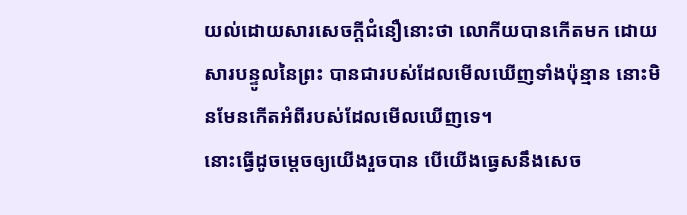យល់ដោយសារសេចក្ដីជំនឿនោះថា លោកីយបានកើតមក ដោយសារបន្ទូលនៃព្រះ បានជារបស់ដែលមើលឃើញទាំងប៉ុន្មាន នោះមិនមែនកើតអំពីរបស់ដែលមើលឃើញទេ។
នោះធ្វើដូចម្តេចឲ្យយើងរួចបាន បើយើងធ្វេសនឹងសេច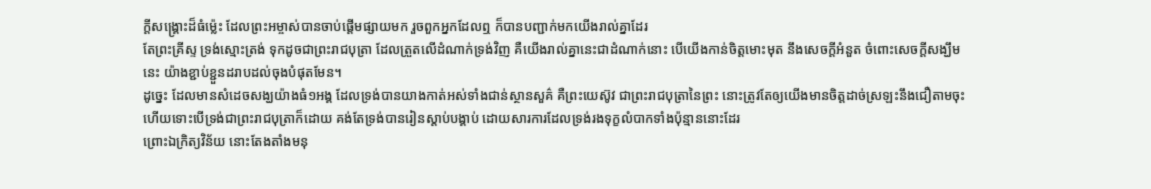ក្ដីសង្គ្រោះដ៏ធំម៉្លេះ ដែលព្រះអម្ចាស់បានចាប់ផ្តើមផ្សាយមក រួចពួកអ្នកដែលឮ ក៏បានបញ្ជាក់មកយើងរាល់គ្នាដែរ
តែព្រះគ្រីស្ទ ទ្រង់ស្មោះត្រង់ ទុកដូចជាព្រះរាជបុត្រា ដែលត្រួតលើដំណាក់ទ្រង់វិញ គឺយើងរាល់គ្នានេះជាដំណាក់នោះ បើយើងកាន់ចិត្តមោះមុត នឹងសេចក្ដីអំនួត ចំពោះសេចក្ដីសង្ឃឹមនេះ យ៉ាងខ្ជាប់ខ្ជួនដរាបដល់ចុងបំផុតមែន។
ដូច្នេះ ដែលមានសំដេចសង្ឃយ៉ាងធំ១អង្គ ដែលទ្រង់បានយាងកាត់អស់ទាំងជាន់ស្ថានសួគ៌ គឺព្រះយេស៊ូវ ជាព្រះរាជបុត្រានៃព្រះ នោះត្រូវតែឲ្យយើងមានចិត្តដាច់ស្រឡះនឹងជឿតាមចុះ
ហើយទោះបើទ្រង់ជាព្រះរាជបុត្រាក៏ដោយ គង់តែទ្រង់បានរៀនស្តាប់បង្គាប់ ដោយសារការដែលទ្រង់រងទុក្ខលំបាកទាំងប៉ុន្មាននោះដែរ
ព្រោះឯក្រិត្យវិន័យ នោះតែងតាំងមនុ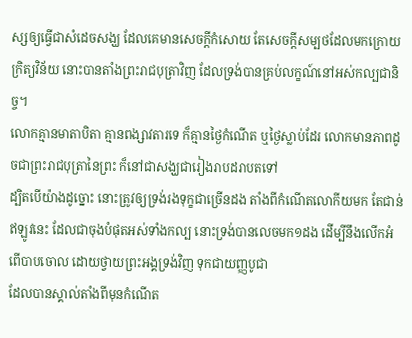ស្សឲ្យធ្វើជាសំដេចសង្ឃ ដែលគេមានសេចក្ដីកំសោយ តែសេចក្ដីសម្បថដែលមកក្រោយក្រិត្យវិន័យ នោះបានតាំងព្រះរាជបុត្រាវិញ ដែលទ្រង់បានគ្រប់លក្ខណ៍នៅអស់កល្បជានិច្ច។
លោកគ្មានមាតាបិតា គ្មានពង្សាវតារទេ ក៏គ្មានថ្ងៃកំណើត ឬថ្ងៃស្លាប់ដែរ លោកមានភាពដូចជាព្រះរាជបុត្រានៃព្រះ ក៏នៅជាសង្ឃជារៀងរាបដរាបតទៅ
ដ្បិតបើយ៉ាងដូច្នោះ នោះត្រូវឲ្យទ្រង់រងទុក្ខជាច្រើនដង តាំងពីកំណើតលោកីយមក តែជាន់ឥឡូវនេះ ដែលជាចុងបំផុតអស់ទាំងកល្ប នោះទ្រង់បានលេចមក១ដង ដើម្បីនឹងលើកអំពើបាបចោល ដោយថ្វាយព្រះអង្គទ្រង់វិញ ទុកជាយញ្ញបូជា
ដែលបានស្គាល់តាំងពីមុនកំណើត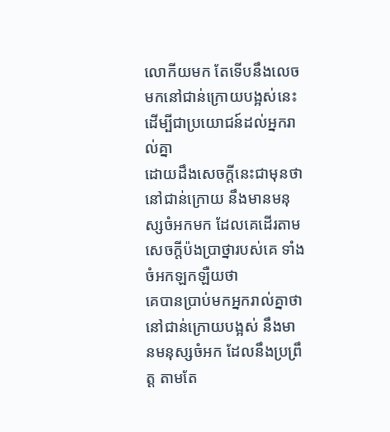លោកីយមក តែទើបនឹងលេចមកនៅជាន់ក្រោយបង្អស់នេះ ដើម្បីជាប្រយោជន៍ដល់អ្នករាល់គ្នា
ដោយដឹងសេចក្ដីនេះជាមុនថា នៅជាន់ក្រោយ នឹងមានមនុស្សចំអកមក ដែលគេដើរតាមសេចក្ដីប៉ងប្រាថ្នារបស់គេ ទាំងចំអកឡកឡឺយថា
គេបានប្រាប់មកអ្នករាល់គ្នាថា នៅជាន់ក្រោយបង្អស់ នឹងមានមនុស្សចំអក ដែលនឹងប្រព្រឹត្ត តាមតែ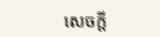សេចក្ដី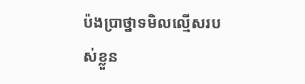ប៉ងប្រាថ្នាទមិលល្មើសរបស់ខ្លួន